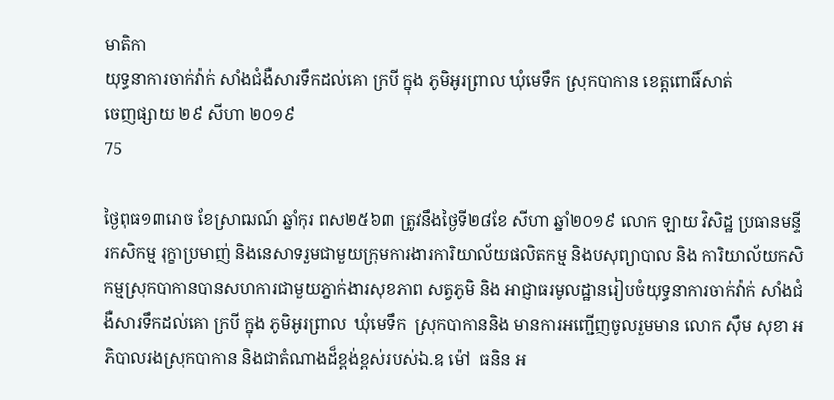មាតិកា
យុទ្ធនាការចាក់វ៉ាក់ សាំងជំងឺសារទឹកដល់គោ ក្របី ក្នុង ភូមិអូរព្រាល ឃុំមេទឹក ស្រុកបាកាន ខេត្តពោធិ៍សាត់
ចេញផ្សាយ ២៩ សីហា ២០១៩
75

ថ្ងៃពុធ១៣រោច ខែស្រាឍណ៍ ឆ្នាំកុរ ពស២៥៦៣ ត្រូវនឹងថ្ងៃទី២៨ខែ សីហា ឆ្នាំ២០១៩ លោក ឡាយ វិសិដ្ឋ ប្រធានមន្ទីរកសិកម្ម រុក្ខាប្រមាញ់ និងនេសាទរួមជាមួយក្រុមការងារការិយាល័យផលិតកម្ម និងបសុព្យាបាល និង ការិយាល័យកសិកម្មស្រុកបាកានបានសហការជាមួយភ្នាក់ងារសុខភាព សត្វភូមិ និង អាជ្ញាធរមូលដ្ឋានរៀបចំយុទ្ធនាការចាក់វ៉ាក់ សាំងជំងឺសារទឹកដល់គោ ក្របី ក្នុង ភូមិអូរព្រាល  ឃុំមេទឹក  ស្រុកបាកាននិង មានការអញ្ជើញចូលរួមមាន លោក ស៊ឹម សុខា អភិបាលរងស្រុកបាកាន និងជាតំណាងដ៏ខ្ពង់ខ្ពស់របស់ឯ.ឧ ម៉ៅ  ធនិន អ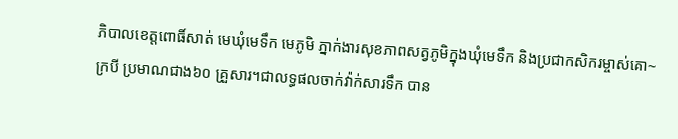ភិបាលខេត្តពោធិ៍សាត់ មេឃុំមេទឹក មេភូមិ ភ្នាក់ងារសុខភាពសត្វភូមិក្នុងឃុំមេទឹក និងប្រជាកសិករម្ចាស់គោ~ក្របី ប្រមាណជាង៦០ គ្រួសារ។ជាលទ្ធផលចាក់វ៉ាក់សារទឹក បាន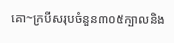គោ~ក្របីសរុបចំនួន៣០៥ក្បាលនិង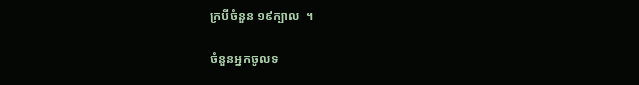ក្របីចំនួន ១៩ក្បាល  ។

ចំនួនអ្នកចូលទ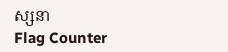ស្សនា
Flag Counter